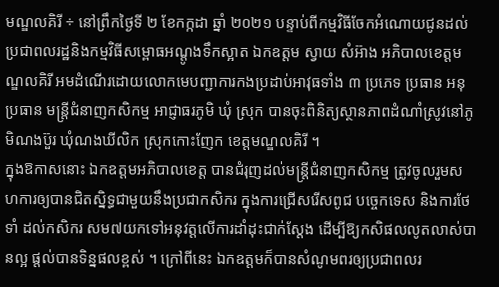មណ្ឌលគិរី ÷ នៅព្រឹកថ្ងៃទី ២ ខែកក្កដា ឆ្នាំ ២០២១ បន្ទាប់ពីកម្មវិធីចែកអំណោយជូនដល់ប្រជាពលរដ្ឋនិងកម្មវិធីសម្ពោធអណ្ដូងទឹកស្អាត ឯកឧត្តម ស្វាយ សំអ៊ាង អភិបាលខេត្តមណ្ឌលគិរី អមដំណើរដោយលោកមេបញ្ជាការកងប្រដាប់អាវុធទាំង ៣ ប្រភេទ ប្រធាន អនុប្រធាន មន្ត្រីជំនាញកសិកម្ម អាជ្ញាធរភូមិ ឃុំ ស្រុក បានចុះពិនិត្យស្ថានភាពដំណាំស្រូវនៅភូមិណងប៊ួរ ឃុំណងឃីលិក ស្រុកកោះញែក ខេត្តមណ្ឌលគិរី ។
ក្នុងឱកាសនោះ ឯកឧត្តមអភិបាលខេត្ត បានជំរុញដល់មន្ត្រីជំនាញកសិកម្ម ត្រូវចូលរួមសហការឲ្យបានជិតស្និទ្ធជាមួយនឹងប្រជាកសិករ ក្នុងការជ្រើសរើសពូជ បច្ចេកទេស និងការថែទាំ ដល់កសិករ សម៧យកទៅអនុវត្តលើការដាំដុះជាក់ស្ដែង ដើម្បីឱ្យកសិផលលូតលាស់បានល្អ ផ្ដល់បានទិន្នផលខ្ពស់ ។ ក្រៅពីនេះ ឯកឧត្តមក៏បានសំណូមពរឲ្យប្រជាពលរ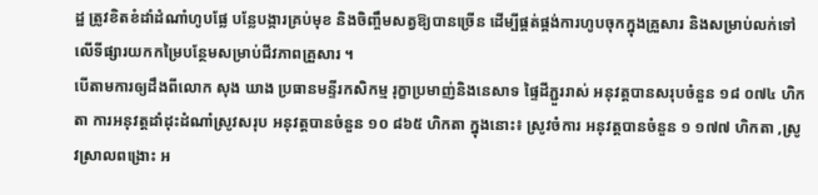ដ្ឋ ត្រូវខិតខំដាំដំណាំហូបផ្លែ បន្លែបង្ការគ្រប់មុខ និងចិញ្ចឹមសត្វឱ្យបានច្រើន ដើម្បីផ្គត់ផ្គង់ការហូបចុកក្នុងគ្រួសារ និងសម្រាប់លក់ទៅលើទីផ្សារយកកម្រៃបន្ថែមសម្រាប់ជីវភាពគ្រួសារ ។
បើតាមការឲ្យដឹងពីលោក សុង ឃាង ប្រធានមន្ទីរកសិកម្ម រុក្ខាប្រមាញ់និងនេសាទ ផ្ទៃដីភ្ជួររាស់ អនុវត្តបានសរុបចំនួន ១៨ ០៧៤ ហិកតា ការអនុវត្តដាំដុះដំណាំស្រូវសរុប អនុវត្តបានចំនួន ១០ ៨៦៥ ហិកតា ក្នុងនោះ៖ ស្រូវចំការ អនុវត្តបានចំនួន ១ ១៧៧ ហិកតា ,ស្រូវស្រាលពង្រោះ អ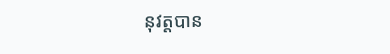នុវត្តបាន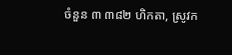ចំនួន ៣ ៣៨២ ហិកតា, ស្រូវក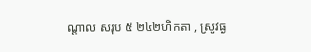ណ្ដាល សរុប ៥ ២៤២ហិកតា , ស្រូវធ្ង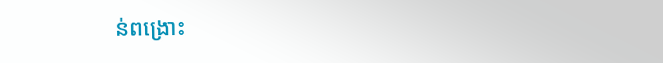ន់ពង្រោះ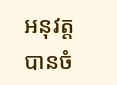អនុវត្តបានចំ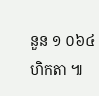នួន ១ ០៦៤ ហិកតា ៕